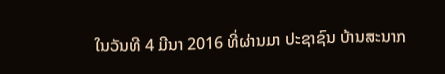ໃນວັນທີ 4 ມີນາ 2016 ທີ່ຜ່ານມາ ປະຊາຊົນ ບ້ານສະນາກ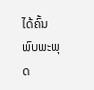ໄດ້ຄົ້ນພົບພະພຸດ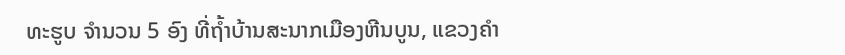ທະຮູບ ຈຳນວນ 5 ອົງ ທີ່ຖໍ້າບ້ານສະນາກເມືອງຫີນບູນ, ແຂວງຄຳ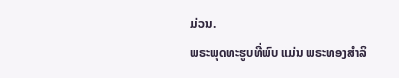ມ່ວນ.
ພຣະພຸດທະຮູບທີ່ພົບ ແມ່ນ ພຣະທອງສຳລິ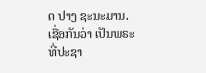ດ ປາງ ຊະນະມານ.
ເຊື່ອກັນວ່າ ເປັນພຣະທີ່ປະຊາ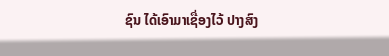ຊົນ ໄດ້ເອົາມາເຊື່ອງໄວ້ ປາງສົງ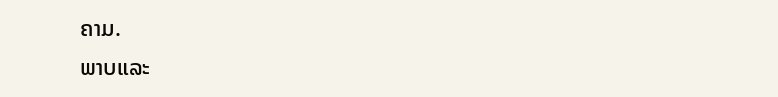ຄາມ.
ພາບແລະ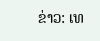ຂ່າວ: ເທ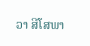ວາ ສີໂສພາ